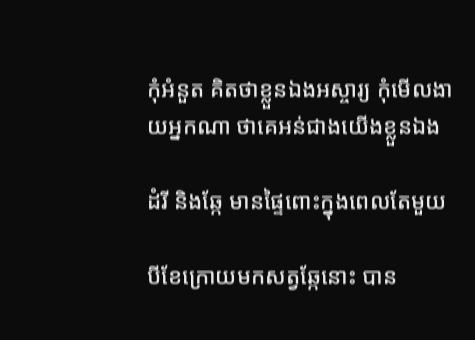កុំអំនួត គិតថាខ្លួនឯងអស្ចារ្យ កុំមើលងាយអ្នកណា ថាគេអន់ជាងយើងខ្លួនឯង

ដំរី និងឆ្កែ មានផ្ទៃពោះក្នុងពេលតែមួយ

បីខែក្រោយមកសត្វឆ្កែនោះ បាន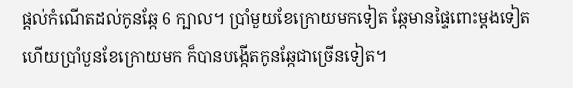ផ្តល់កំណើតដល់កូនឆ្កែ 6 ក្បាល។ ប្រាំមួយខែក្រោយមកទៀត ឆ្កែមានផ្ទៃពោះម្តងទៀតហើយប្រាំបួនខែក្រោយមក ក៏បានបង្កើតកូនឆ្កែជាច្រើនទៀត។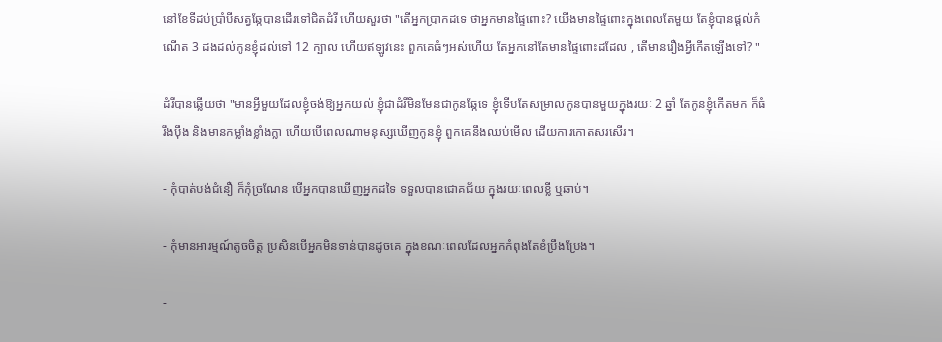នៅខែទីដប់ប្រាំបីសត្វឆ្កែបានដើរទៅជិតដំរី ហើយសួរថា "តើអ្នកប្រាកដទេ ថាអ្នកមានផ្ទៃពោះ? យើងមានផ្ទៃពោះក្នុងពេលតែមួយ តែខ្ញុំបានផ្តល់កំណើត 3 ដងដល់កូនខ្ញុំដល់ទៅ 12 ក្បាល ហើយឥឡូវនេះ ពួកគេធំៗអស់ហើយ តែអ្នកនៅតែមានផ្ទៃពោះដដែល , តើមានរឿងអ្វីកើតឡើងទៅ? "

ដំរីបានឆ្លើយថា "មានអ្វីមួយដែលខ្ញុំចង់ឱ្យអ្នកយល់ ខ្ញុំជាដំរីមិនមែនជាកូនឆ្កែទេ ខ្ញុំទើបតែសម្រាលកូនបានមួយក្នុងរយៈ 2 ឆ្នាំ តែកូនខ្ញុំកើតមក ក៏ធំរឹងប៉ឹង និងមានកម្លាំងខ្លាំងក្លា ហើយបើពេលណាមនុស្សឃើញកូនខ្ញុំ ពួកគេនឹងឈប់មើល ដើយការកោតសរសើរ។

- កុំបាត់បង់ជំនឿ ក៏កុំច្រណែន បើអ្នកបានឃើញអ្នកដទៃ ទទួលបានជោគជ័យ ក្នុងរយៈពេលខ្លី ឬឆាប់។

- កុំមានអារម្មណ៍តូចចិត្ត ប្រសិនបើអ្នកមិនទាន់បានដូចគេ ក្នុងខណៈពេលដែលអ្នកកំពុងតែខំប្រឹងប្រែង។

-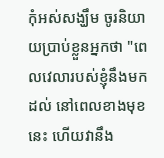កុំអស់សង្ឃឹម ចូរនិយាយប្រាប់ខ្លួនអ្នកថា "ពេលវេលារបស់ខ្ញុំនឹងមកដល់ នៅពេលខាងមុខនេះ ហើយវានឹង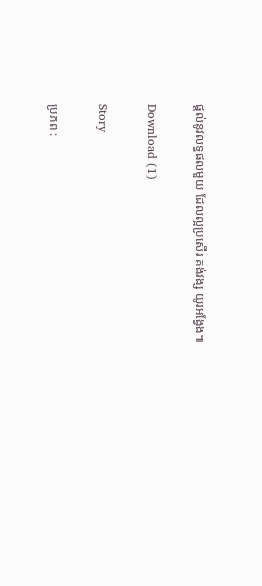ផ្ដល់នូវលទ្ធផលមួយ ដែលល្អប្រសើរ គង់វង្ស យូរអង្វែង៕

Download (1)

Story

ប្រភព :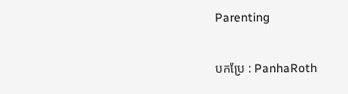Parenting

បកប្រែ : PanhaRoth